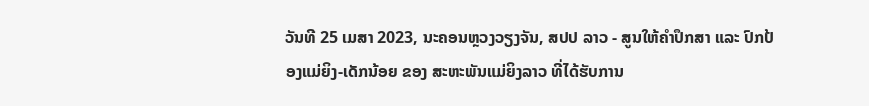ວັນທີ 25 ເມສາ 2023, ນະຄອນຫຼວງວຽງຈັນ, ສປປ ລາວ - ສູນໃຫ້ຄຳປຶກສາ ແລະ ປົກປ້ອງແມ່ຍິງ-ເດັກນ້ອຍ ຂອງ ສະຫະພັນແມ່ຍິງລາວ ທີ່ໄດ້ຮັບການ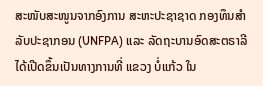ສະໜັບສະໜູນຈາກອົງການ ສະຫະປະຊາຊາດ ກອງທຶນສຳລັບປະຊາກອນ (UNFPA) ແລະ ລັດຖະບານອົດສະຕຣາລີ ໄດ້ເປີດຂຶ້ນເປັນທາງການທີ່ ແຂວງ ບໍ່ແກ້ວ ໃນ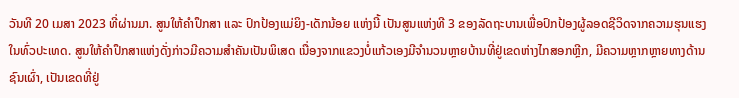ວັນທີ 20 ເມສາ 2023 ທີ່ຜ່ານມາ. ສູນໃຫ້ຄຳປຶກສາ ແລະ ປົກປ້ອງແມ່ຍິງ-ເດັກນ້ອຍ ແຫ່ງນີ້ ເປັນສູນແຫ່ງທີ 3 ຂອງລັດຖະບານເພື່ອປົກປ້ອງຜູ້ລອດຊີວິດຈາກຄວາມຮຸນແຮງໃນທົ່ວປະເທດ. ສູນໃຫ້ຄໍາປຶກສາແຫ່ງດັ່ງກ່າວມີຄວາມສຳຄັນເປັນພິເສດ ເນື່ອງຈາກແຂວງບໍ່ແກ້ວເອງມີຈຳນວນຫຼາຍບ້ານທີ່ຢູ່ເຂດຫ່າງໄກສອກຫຼີກ, ມີຄວາມຫຼາກຫຼາຍທາງດ້ານຊົນເຜົ່າ, ເປັນເຂດທີ່ຢູ່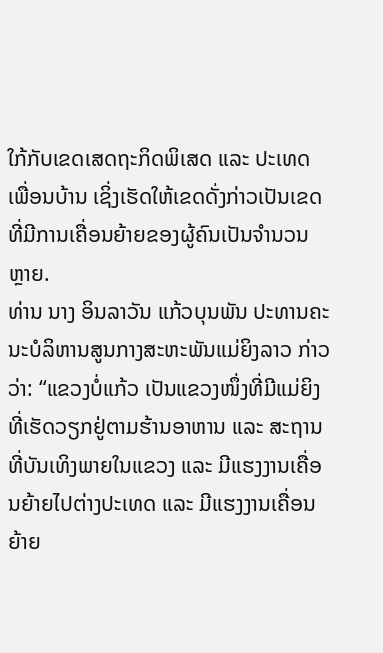ໃກ້ກັບເຂດເສດຖະກິດພິເສດ ແລະ ປະເທດເພື່ອນບ້ານ ເຊິ່ງເຮັດໃຫ້ເຂດດັ່ງກ່າວເປັນເຂດທີ່ມີການເຄື່ອນຍ້າຍຂອງຜູ້ຄົນເປັນຈໍານວນຫຼາຍ.
ທ່ານ ນາງ ອິນລາວັນ ແກ້ວບຸນພັນ ປະທານຄະນະບໍລິຫານສູນກາງສະຫະພັນແມ່ຍິງລາວ ກ່າວວ່າ: “ແຂວງບໍ່ແກ້ວ ເປັນແຂວງໜຶ່ງທີ່ມີແມ່ຍິງ ທີ່ເຮັດວຽກຢູ່ຕາມຮ້ານອາຫານ ແລະ ສະຖານທີ່ບັນເທິງພາຍໃນແຂວງ ແລະ ມີແຮງງານເຄື່ອນຍ້າຍໄປຕ່າງປະເທດ ແລະ ມີແຮງງານເຄື່ອນຍ້າຍ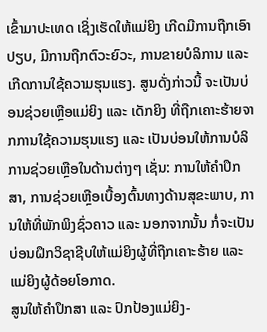ເຂົ້າມາປະເທດ ເຊິ່ງເຮັດໃຫ້ແມ່ຍິງ ເກີດມີການຖືກເອົາປຽບ, ມີການຖືກຕົວະຍົວະ, ການຂາຍບໍລິການ ແລະ ເກີດການໃຊ້ຄວາມຮຸນແຮງ. ສູນດັ່ງກ່າວນີ້ ຈະເປັນບ່ອນຊ່ວຍເຫຼືອແມ່ຍິງ ແລະ ເດັກຍິງ ທີ່ຖືກເຄາະຮ້າຍຈາກການໃຊ້ຄວາມຮຸນແຮງ ແລະ ເປັນບ່ອນໃຫ້ການບໍລິການຊ່ວຍເຫຼືອໃນດ້ານຕ່າງໆ ເຊັ່ນ: ການໃຫ້ຄໍາປຶກສາ, ການຊ່ວຍເຫຼືອເບື້ອງຕົ້ນທາງດ້ານສຸຂະພາບ, ການໃຫ້ທີ່ພັກພິງຊົ່ວຄາວ ແລະ ນອກຈາກນັ້ນ ກໍ່ຈະເປັນບ່ອນຝຶກວິຊາຊີບໃຫ້ແມ່ຍິງຜູ້ທີ່ຖືກເຄາະຮ້າຍ ແລະ ແມ່ຍິງຜູ້ດ້ອຍໂອກາດ.
ສູນໃຫ້ຄໍາປຶກສາ ແລະ ປົກປ້ອງແມ່ຍິງ-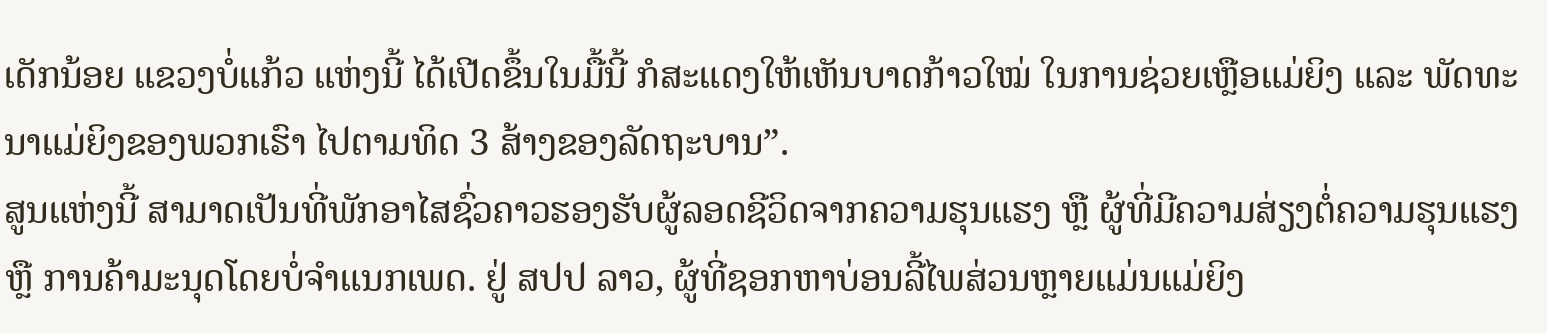ເດັກນ້ອຍ ແຂວງບໍ່ແກ້ວ ແຫ່ງນີ້ ໄດ້ເປີດຂຶ້ນໃນມື້ນີ້ ກໍສະແດງໃຫ້ເຫັນບາດກ້າວໃໝ່ ໃນການຊ່ວຍເຫຼືອແມ່ຍິງ ແລະ ພັດທະນາແມ່ຍິງຂອງພວກເຮົາ ໄປຕາມທິດ 3 ສ້າງຂອງລັດຖະບານ”.
ສູນແຫ່ງນີ້ ສາມາດເປັນທີ່ພັກອາໄສຊົ່ວຄາວຮອງຮັບຜູ້ລອດຊີວິດຈາກຄວາມຮຸນແຮງ ຫຼື ຜູ້ທີ່ມີຄວາມສ່ຽງຕໍ່ຄວາມຮຸນແຮງ ຫຼື ການຄ້າມະນຸດໂດຍບໍ່ຈຳແນກເພດ. ຢູ່ ສປປ ລາວ, ຜູ້ທີ່ຊອກຫາບ່ອນລີ້ໄພສ່ວນຫຼາຍແມ່ນແມ່ຍິງ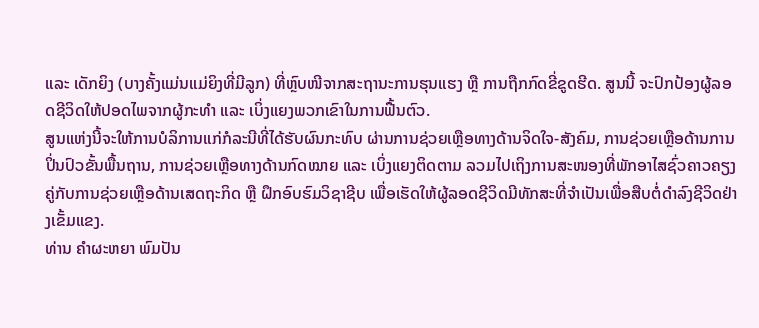ແລະ ເດັກຍິງ (ບາງຄັ້ງແມ່ນແມ່ຍິງທີ່ມີລູກ) ທີ່ຫຼົບໜີຈາກສະຖານະການຮຸນແຮງ ຫຼື ການຖືກກົດຂີ່ຂູດຮີດ. ສູນນີ້ ຈະປົກປ້ອງຜູ້ລອດຊີວິດໃຫ້ປອດໄພຈາກຜູ້ກະທໍາ ແລະ ເບິ່ງແຍງພວກເຂົາໃນການຟື້ນຕົວ.
ສູນແຫ່ງນີ້ຈະໃຫ້ການບໍລິການແກ່ກໍລະນີທີ່ໄດ້ຮັບຜົນກະທົບ ຜ່ານການຊ່ວຍເຫຼືອທາງດ້ານຈິດໃຈ-ສັງຄົມ, ການຊ່ວຍເຫຼືອດ້ານການປິ່ນປົວຂັ້ນພື້ນຖານ, ການຊ່ວຍເຫຼືອທາງດ້ານກົດໝາຍ ແລະ ເບິ່ງແຍງຕິດຕາມ ລວມໄປເຖິງການສະໜອງທີ່ພັກອາໄສຊົ່ວຄາວຄຽງຄູ່ກັບການຊ່ວຍເຫຼືອດ້ານເສດຖະກິດ ຫຼື ຝຶກອົບຮົມວິຊາຊີບ ເພື່ອເຮັດໃຫ້ຜູ້ລອດຊີວິດມີທັກສະທີ່ຈໍາເປັນເພື່ອສືບຕໍ່ດໍາລົງຊີວິດຢ່າງເຂັ້ມແຂງ.
ທ່ານ ຄໍາຜະຫຍາ ພົມປັນ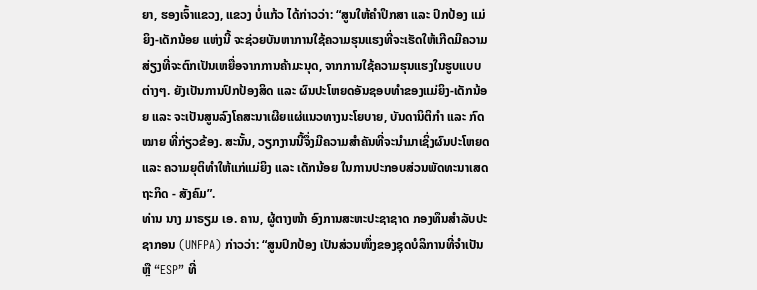ຍາ, ຮອງເຈົ້າແຂວງ, ແຂວງ ບໍ່ແກ້ວ ໄດ້ກ່າວວ່າ: “ສູນໃຫ້ຄຳປຶກສາ ແລະ ປົກປ້ອງ ແມ່ຍິງ-ເດັກນ້ອຍ ແຫ່ງນີ້ ຈະຊ່ວຍບັນຫາການໃຊ້ຄວາມຮຸນແຮງທີ່ຈະເຮັດໃຫ້ເກີດມີຄວາມສ່ຽງທີ່ຈະຕົກເປັນເຫຍື່ອຈາກການຄ້າມະນຸດ, ຈາກການໃຊ້ຄວາມຮຸນແຮງໃນຮູບແບບຕ່າງໆ. ຍັງເປັນການປົກປ້ອງສິດ ແລະ ຜົນປະໂຫຍດອັນຊອບທໍາຂອງແມ່ຍິງ-ເດັກນ້ອຍ ແລະ ຈະເປັນສູນລົງໂຄສະນາເຜີຍແຜ່ແນວທາງນະໂຍບາຍ, ບັນດານິຕິກໍາ ແລະ ກົດໝາຍ ທີ່ກ່ຽວຂ້ອງ. ສະນັ້ນ, ວຽກງານນີ້ຈຶ່ງມີຄວາມສຳຄັນທີ່ຈະນຳມາເຊິ່ງຜົນປະໂຫຍດ ແລະ ຄວາມຍຸຕິທຳໃຫ້ແກ່ແມ່ຍິງ ແລະ ເດັກນ້ອຍ ໃນການປະກອບສ່ວນພັດທະນາເສດຖະກິດ - ສັງຄົມ”.
ທ່ານ ນາງ ມາຣຽມ ເອ. ຄານ, ຜູ້ຕາງໜ້າ ອົງການສະຫະປະຊາຊາດ ກອງທຶນສໍາລັບປະຊາກອນ (UNFPA) ກ່າວວ່າ: “ສູນປົກປ້ອງ ເປັນສ່ວນໜຶ່ງຂອງຊຸດບໍລິການທີ່ຈຳເປັນ ຫຼື “ESP” ທີ່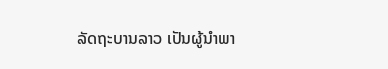ລັດຖະບານລາວ ເປັນຜູ້ນຳພາ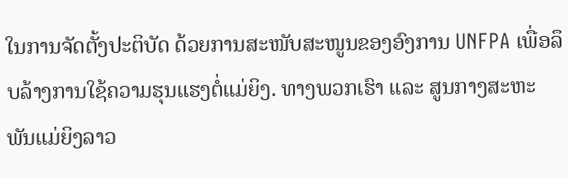ໃນການຈັດຕັ້ງປະຕິບັດ ດ້ວຍການສະໜັບສະໜູນຂອງອົງການ UNFPA ເພື່ອລຶບລ້າງການໃຊ້ຄວາມຮຸນແຮງຕໍ່ແມ່ຍິງ. ທາງພວກເຮົາ ແລະ ສູນກາງສະຫະພັນແມ່ຍິງລາວ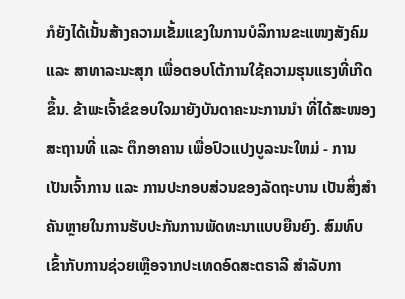ກໍຍັງໄດ້ເນັ້ນສ້າງຄວາມເຂັ້ມແຂງໃນການບໍລິການຂະແໜງສັງຄົມ ແລະ ສາທາລະນະສຸກ ເພື່ອຕອບໂຕ້ການໃຊ້ຄວາມຮຸນແຮງທີ່ເກີດຂຶ້ນ. ຂ້າພະເຈົ້າຂໍຂອບໃຈມາຍັງບັນດາຄະນະການນຳ ທີ່ໄດ້ສະໜອງສະຖານທີ່ ແລະ ຕຶກອາຄານ ເພື່ອປົວແປງບູລະນະໃຫມ່ - ການເປັນເຈົ້າການ ແລະ ການປະກອບສ່ວນຂອງລັດຖະບານ ເປັນສິ່ງສຳຄັນຫຼາຍໃນການຮັບປະກັນການພັດທະນາແບບຍືນຍົງ. ສົມທົບເຂົ້າກັບການຊ່ວຍເຫຼືອຈາກປະເທດອົດສະຕຣາລີ ສໍາລັບກາ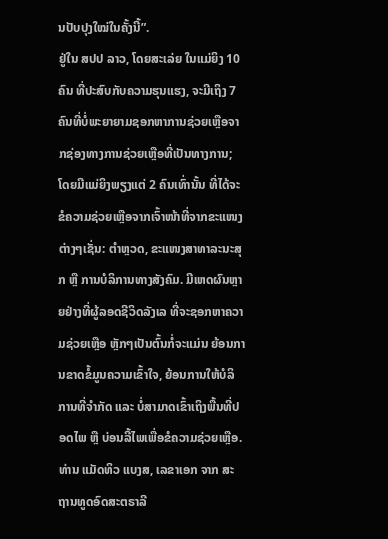ນປັບປຸງໃໝ່ໃນຄັ້ງນີ້”.
ຢູ່ໃນ ສປປ ລາວ, ໂດຍສະເລ່ຍ ໃນແມ່ຍິງ 10 ຄົນ ທີ່ປະສົບກັບຄວາມຮຸນແຮງ, ຈະມີເຖິງ 7 ຄົນທີ່ບໍ່ພະຍາຍາມຊອກຫາການຊ່ວຍເຫຼືອຈາກຊ່ອງທາງການຊ່ວຍເຫຼືອທີ່ເປັນທາງການ; ໂດຍມີແມ່ຍິງພຽງແຕ່ 2 ຄົນເທົ່ານັ້ນ ທີ່ໄດ້ຈະຂໍຄວາມຊ່ວຍເຫຼືອຈາກເຈົ້າໜ້າທີ່ຈາກຂະແໜງຕ່າງໆເຊັ່ນ: ຕຳຫຼວດ, ຂະແໜງສາທາລະນະສຸກ ຫຼື ການບໍລິການທາງສັງຄົມ. ມີເຫດຜົນຫຼາຍຢ່າງທີ່ຜູ້ລອດຊີວິດລັງເລ ທີ່ຈະຊອກຫາຄວາມຊ່ວຍເຫຼືອ ຫຼັກໆເປັນຕົ້ນກໍ່ຈະແມ່ນ ຍ້ອນການຂາດຂໍ້ມູນຄວາມເຂົ້າໃຈ, ຍ້ອນການໃຫ້ບໍລິການທີ່ຈໍາກັດ ແລະ ບໍ່ສາມາດເຂົ້າເຖິງພື້ນທີ່ປອດໄພ ຫຼື ບ່ອນລີ້ໄພເພື່ອຂໍຄວາມຊ່ວຍເຫຼືອ.
ທ່ານ ແມັດທິວ ແບງສ, ເລຂາເອກ ຈາກ ສະຖານທູດອົດສະຕຣາລີ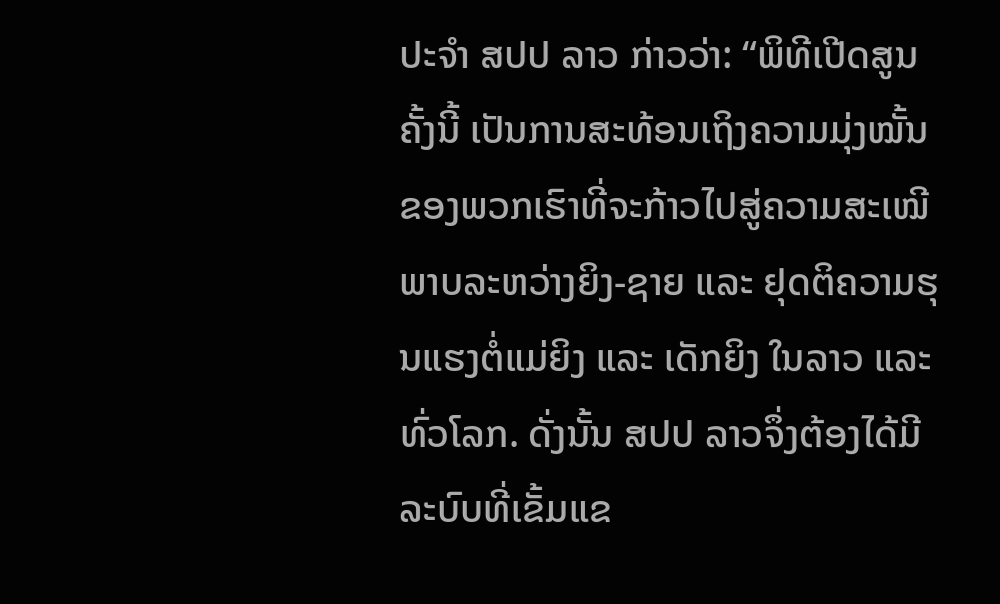ປະຈໍາ ສປປ ລາວ ກ່າວວ່າ: “ພິທີເປີດສູນຄັ້ງນີ້ ເປັນການສະທ້ອນເຖິງຄວາມມຸ່ງໝັ້ນຂອງພວກເຮົາທີ່ຈະກ້າວໄປສູ່ຄວາມສະເໝີພາບລະຫວ່າງຍິງ-ຊາຍ ແລະ ຢຸດຕິຄວາມຮຸນແຮງຕໍ່ແມ່ຍິງ ແລະ ເດັກຍິງ ໃນລາວ ແລະ ທົ່ວໂລກ. ດັ່ງນັ້ນ ສປປ ລາວຈຶ່ງຕ້ອງໄດ້ມີລະບົບທີ່ເຂັ້ມແຂ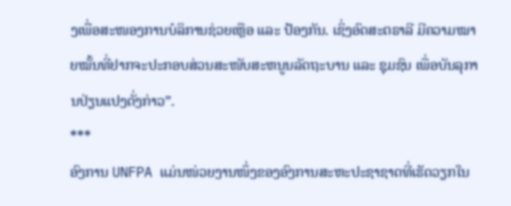ງເພື່ອສະໜອງການບໍລິການຊ່ວຍເຫຼືອ ແລະ ປ້ອງກັນ. ເຊິ່ງອົດສະຕຣາລີ ມີຄວາມໝາຍໝັ້ນທີ່ຢາກຈະປະກອບສ່ວນສະໜັບສະຫນູນລັດຖະບານ ແລະ ຊຸມຊົນ ເພື່ອບັນລຸການປ່ຽນແປງດັ່ງກ່າວ”.
***
ອົງການ UNFPA ແມ່ນໜ່ວຍງານໜຶ່ງຂອງອົງການສະຫະປະຊາຊາດທີ່ເຮັດວຽກໃນ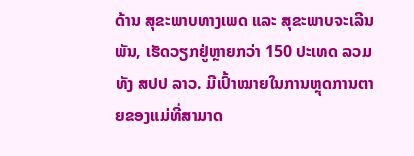ດ້ານ ສຸຂະພາບທາງເພດ ແລະ ສຸຂະພາບຈະເລີນພັນ, ເຮັດວຽກຢູ່ຫຼາຍກວ່າ 150 ປະເທດ ລວມທັງ ສປປ ລາວ. ມີເປົ້າໝາຍໃນການຫຼຸດການຕາຍຂອງແມ່ທີ່ສາມາດ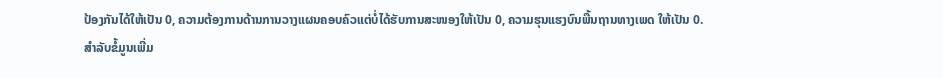ປ້ອງກັນໄດ້ໃຫ້ເປັນ 0, ຄວາມຕ້ອງການດ້ານການວາງແຜນຄອບຄົວແຕ່ບໍ່ໄດ້ຮັບການສະໜອງໃຫ້ເປັນ 0, ຄວາມຮຸນແຮງບົນພື້ນຖານທາງເພດ ໃຫ້ເປັນ 0.
ສຳລັບຂໍ້ມູນເພີ່ມ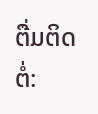ຕື່ມຕິດຕໍ່: